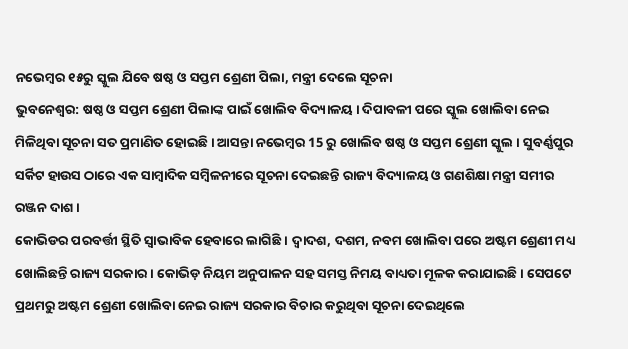ନଭେମ୍ବର ୧୫ରୁ ସ୍କୁଲ ଯିବେ ଷଷ୍ଠ ଓ ସପ୍ତମ ଶ୍ରେଣୀ ପିଲା, ମନ୍ତ୍ରୀ ଦେଲେ ସୂଚନା
ଭୁବନେଶ୍ୱର: ଷଷ୍ଠ ଓ ସପ୍ତମ ଶ୍ରେଣୀ ପିଲାଙ୍କ ପାଇଁ ଖୋଲିବ ବିଦ୍ୟାଳୟ । ଦିପାବଳୀ ପରେ ସ୍କୁଲ ଖୋଲିବା ନେଇ ମିଳିଥିବା ସୂଚନା ସତ ପ୍ରମାଣିତ ହୋଇଛି । ଆସନ୍ତା ନଭେମ୍ବର 15 ରୁ ଖୋଲିବ ଷଷ୍ଠ ଓ ସପ୍ତମ ଶ୍ରେଣୀ ସ୍କୁଲ । ସୁବର୍ଣ୍ଣପୁର ସର୍କିଟ ହାଉସ ଠାରେ ଏକ ସାମ୍ବାଦିକ ସମ୍ବିଳନୀରେ ସୂଚନା ଦେଇଛନ୍ତି ରାଜ୍ୟ ବିଦ୍ୟାଳୟ ଓ ଗଣଶିକ୍ଷା ମନ୍ତ୍ରୀ ସମୀର ରଞ୍ଜନ ଦାଶ ।
କୋଭିଡର ପରବର୍ତ୍ତୀ ସ୍ଥିତି ସ୍ୱାଭାବିକ ହେବାରେ ଲାଗିଛି । ଦ୍ୱାଦଶ, ଦଶମ, ନବମ ଖୋଲିବା ପରେ ଅଷ୍ଟମ ଶ୍ରେଣୀ ମଧ୍ୟ ଖୋଲିଛନ୍ତି ରାଜ୍ୟ ସରକାର । କୋଭିଡ଼ ନିୟମ ଅନୁପାଳନ ସହ ସମସ୍ତ ନିମୟ ବାଧ୍ୟତା ମୂଳକ କରାଯାଇଛି । ସେପଟେ ପ୍ରଥମରୁ ଅଷ୍ଟମ ଶ୍ରେଣୀ ଖୋଲିବା ନେଇ ରାଜ୍ୟ ସରକାର ବିଚାର କରୁଥିବା ସୂଚନା ଦେଇଥିଲେ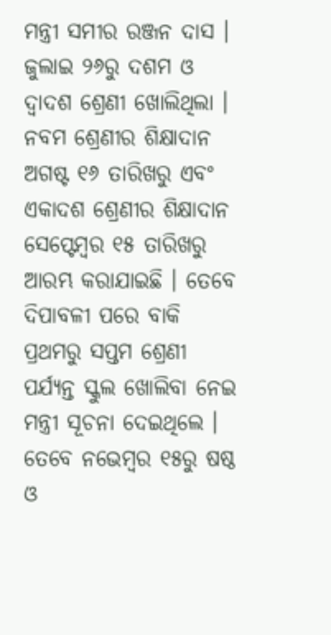ମନ୍ତ୍ରୀ ସମୀର ରଞ୍ଜନ ଦାସ ।
ଜୁଲାଇ ୨୬ରୁ ଦଶମ ଓ ଦ୍ୱାଦଶ ଶ୍ରେଣୀ ଖୋଲିଥିଲା । ନବମ ଶ୍ରେଣୀର ଶିକ୍ଷାଦାନ ଅଗଷ୍ଟ ୧୬ ତାରିଖରୁ ଏବଂ ଏକାଦଶ ଶ୍ରେଣୀର ଶିକ୍ଷାଦାନ ସେପ୍ଟେମ୍ବର ୧୫ ତାରିଖରୁ ଆରମ୍ଭ କରାଯାଇଛି । ତେବେ ଦିପାବଳୀ ପରେ ବାକି ପ୍ରଥମରୁ ସପ୍ତମ ଶ୍ରେଣୀ ପର୍ଯ୍ୟନ୍ତ ସ୍କୁଲ ଖୋଲିବା ନେଇ ମନ୍ତ୍ରୀ ସୂଚନା ଦେଇଥିଲେ । ତେବେ ନଭେମ୍ବର ୧୫ରୁ ଷଷ୍ଠ ଓ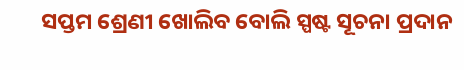ସପ୍ତମ ଶ୍ରେଣୀ ଖୋଲିବ ବୋଲି ସ୍ପଷ୍ଟ ସୂଚନା ପ୍ରଦାନ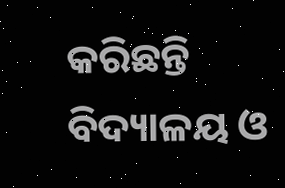କରିଛନ୍ତି ବିଦ୍ୟାଳୟ ଓ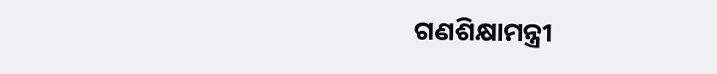ଗଣଶିକ୍ଷାମନ୍ତ୍ରୀ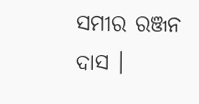ସମୀର ରଞ୍ଜନ ଦାସ ।